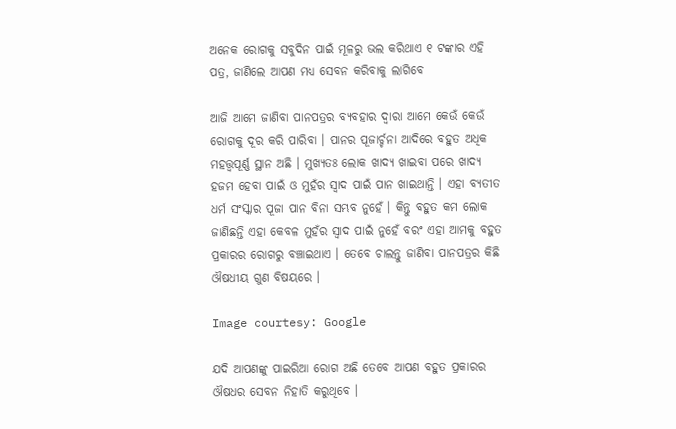ଅନେକ ରୋଗକୁ ସବୁଦିନ ପାଇଁ ମୂଳରୁ ଭଲ କରିଥାଏ ୧ ଟଙ୍କାର ଏହି ପତ୍ର, ଜାଣିଲେ ଆପଣ ମଧ୍ୟ ସେବନ କରିବାକୁ ଲାଗିବେ

ଆଜି ଆମେ ଜାଣିବା ପାନପତ୍ରର ବ୍ୟବହାର ଦ୍ଵାରା ଆମେ କେଉଁ କେଉଁ ରୋଗକୁ ଦୂର କରି ପାରିବା । ପାନର ପୂଜାର୍ଚ୍ଚନା ଆଦିରେ ବହୁତ ଅଧିକ ମହତ୍ତ୍ୱପୂର୍ଣ୍ଣ ସ୍ଥାନ ଅଛି । ମୁଖ୍ୟତଃ ଲୋକ ଖାଦ୍ୟ ଖାଇବା ପରେ ଖାଦ୍ୟ ହଜମ ହେବା ପାଇଁ ଓ ମୁହଁର ସ୍ଵାଦ ପାଇଁ ପାନ ଖାଇଥାନ୍ତି । ଏହା ବ୍ୟତୀତ ଧର୍ମ ସଂସ୍କାର ପୂଜା ପାନ ବିନା ସମ୍ଭବ ନୁହେଁ । କିନ୍ତୁ ବହୁତ କମ ଲୋକ ଜାଣିଛନ୍ତି ଏହା କେବଳ ମୁହଁର ସ୍ଵାଦ ପାଇଁ ନୁହେଁ ବରଂ ଏହା ଆମକୁ ବହୁତ ପ୍ରକାରର ରୋଗରୁ ବଞ୍ଚାଇଥାଏ । ତେବେ ଚାଲନ୍ତୁ ଜାଣିବା ପାନପତ୍ରର କିଛି ଔଷଧୀୟ ଗୁଣ ବିଷୟରେ ।

Image courtesy: Google

ଯଦି ଆପଣଙ୍କୁ ପାଇରିଆ ରୋଗ ଅଛି ତେବେ ଆପଣ ବହୁତ ପ୍ରକାରର ଔଷଧର ସେବନ ନିହାତି କରୁଥିବେ ।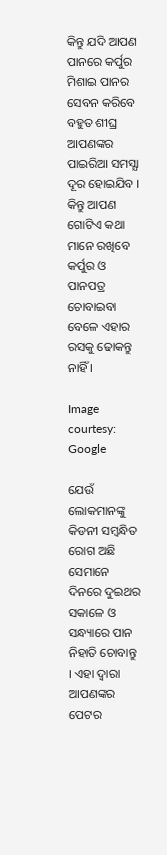କିନ୍ତୁ ଯଦି ଆପଣ ପାନରେ କର୍ପୁର ମିଶାଇ ପାନର ସେବନ କରିବେ ବହୁତ ଶୀଘ୍ର ଆପଣଙ୍କର ପାଇରିଆ ସମସ୍ଯା ଦୂର ହୋଇଯିବ । କିନ୍ତୁ ଆପଣ ଗୋଟିଏ କଥା ମାନେ ରଖିବେ କର୍ପୁର ଓ ପାନପତ୍ର ଚୋବାଇବା ବେଳେ ଏହାର ରସକୁ ଢୋକନ୍ତୁ ନାହିଁ ।

Image courtesy: Google

ଯେଉଁ ଲୋକମାନଙ୍କୁ କିଡନୀ ସମ୍ବନ୍ଧିତ ରୋଗ ଅଛି ସେମାନେ ଦିନରେ ଦୁଇଥର ସକାଳେ ଓ ସନ୍ଧ୍ୟାରେ ପାନ ନିହାତି ଚୋବାନ୍ତୁ । ଏହା ଦ୍ଵାରା ଆପଣଙ୍କର ପେଟର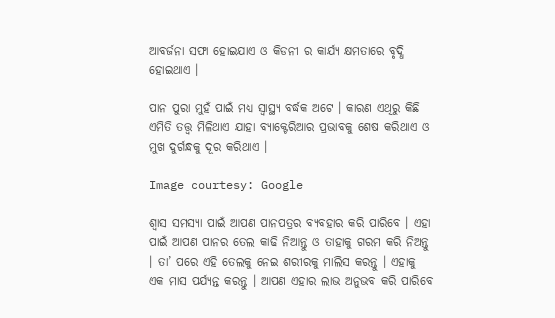ଆବର୍ଜନା ସଫା ହୋଇଯାଏ ଓ କିଡନୀ ର କାର୍ଯ୍ୟ କ୍ଷମତାରେ ବୃଦ୍ଧି ହୋଇଥାଏ ।

ପାନ ପୁରା ମୁହଁ ପାଇଁ ମଧ୍ୟ ସ୍ୱାସ୍ଥ୍ୟ ବର୍ଦ୍ଧକ ଅଟେ । କାରଣ ଏଥିରୁ କିଛି ଏମିତି ତତ୍ତ୍ଵ ମିଳିଥାଏ ଯାହା ବ୍ୟାକ୍ଟେରିଆର ପ୍ରଭାବକୁ ଶେଷ କରିଥାଏ ଓ ମୁଖ ଦୁର୍ଗନ୍ଧକୁ ଦୂର କରିଥାଏ ।

Image courtesy: Google

ଶ୍ଵାସ ସମସ୍ୟା ପାଇଁ ଆପଣ ପାନପତ୍ରର ବ୍ୟବହାର କରି ପାରିବେ । ଏହା ପାଇଁ ଆପଣ ପାନର ତେଲ କାଢି ନିଆନ୍ତୁ ଓ ତାହାକୁ ଗରମ କରି ନିଅନ୍ତୁ । ତା’ ପରେ ଏହି ତେଲକୁ ନେଇ ଶରୀରକୁ ମାଲିସ କରନ୍ତୁ । ଏହାକୁ ଏକ ମାସ ପର୍ଯ୍ୟନ୍ତ କରନ୍ତୁ । ଆପଣ ଏହାର ଲାଭ ଅନୁଭବ କରି ପାରିବେ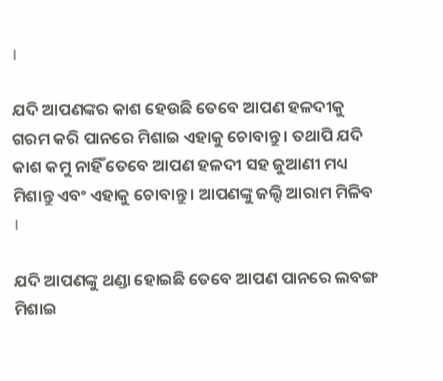।

ଯଦି ଆପଣଙ୍କର କାଶ ହେଉଛି ତେବେ ଆପଣ ହଳଦୀକୁ ଗରମ କରି ପାନରେ ମିଶାଇ ଏହାକୁ ଚୋବାନ୍ତୁ । ତଥାପି ଯଦି କାଶ କମୁ ନାହିଁ ତେବେ ଆପଣ ହଳଦୀ ସହ ଜୁଆଣୀ ମଧ୍ୟ ମିଶାନ୍ତୁ ଏବଂ ଏହାକୁ ଚୋବାନ୍ତୁ । ଆପଣଙ୍କୁ ଜଲ୍ଦି ଆରାମ ମିଳିବ ।

ଯଦି ଆପଣଙ୍କୁ ଥଣ୍ଡା ହୋଇଛି ତେବେ ଆପଣ ପାନରେ ଲବଙ୍ଗ ମିଶାଇ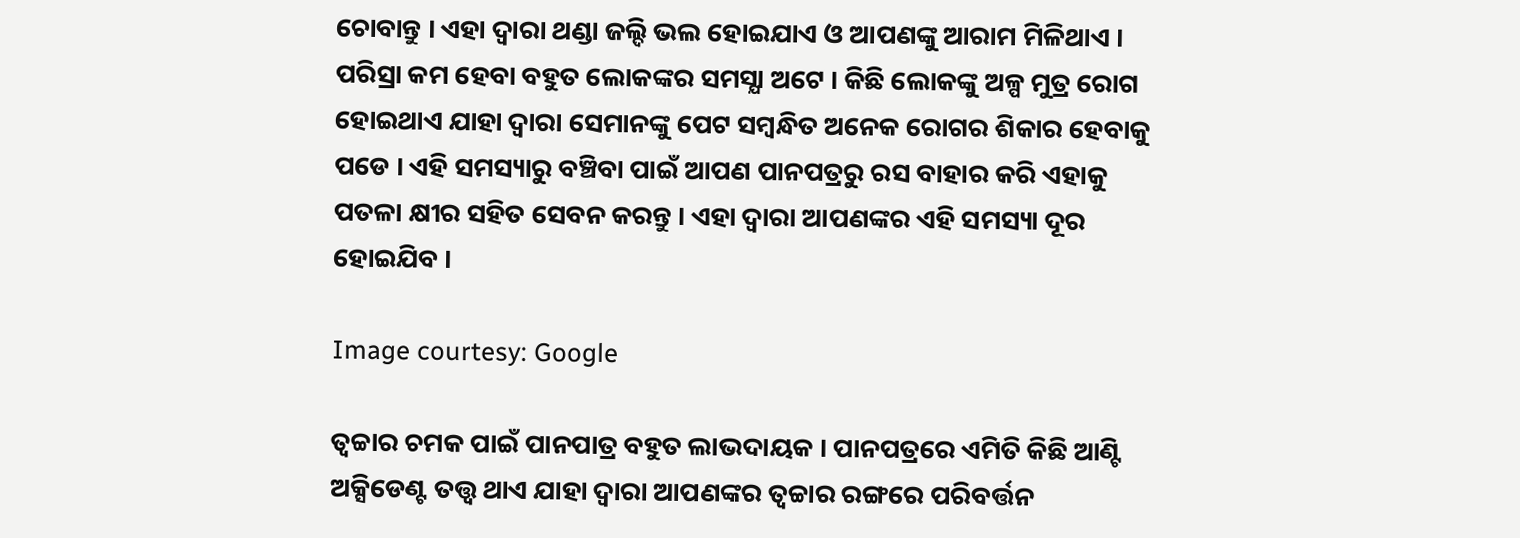ଚୋବାନ୍ତୁ । ଏହା ଦ୍ଵାରା ଥଣ୍ଡା ଜଲ୍ଦି ଭଲ ହୋଇଯାଏ ଓ ଆପଣଙ୍କୁ ଆରାମ ମିଳିଥାଏ ।
ପରିସ୍ରା କମ ହେବା ବହୁତ ଲୋକଙ୍କର ସମସ୍ଯା ଅଟେ । କିଛି ଲୋକଙ୍କୁ ଅଳ୍ପ ମୁତ୍ର ରୋଗ ହୋଇଥାଏ ଯାହା ଦ୍ଵାରା ସେମାନଙ୍କୁ ପେଟ ସମ୍ବନ୍ଧିତ ଅନେକ ରୋଗର ଶିକାର ହେବାକୁ ପଡେ । ଏହି ସମସ୍ୟାରୁ ବଞ୍ଚିବା ପାଇଁ ଆପଣ ପାନପତ୍ରରୁ ରସ ବାହାର କରି ଏହାକୁ ପତଳା କ୍ଷୀର ସହିତ ସେବନ କରନ୍ତୁ । ଏହା ଦ୍ଵାରା ଆପଣଙ୍କର ଏହି ସମସ୍ୟା ଦୂର ହୋଇଯିବ ।

Image courtesy: Google

ତ୍ଵଚ୍ଚାର ଚମକ ପାଇଁ ପାନପାତ୍ର ବହୁତ ଲାଭଦାୟକ । ପାନପତ୍ରରେ ଏମିତି କିଛି ଆଣ୍ଟି ଅକ୍ସିଡେଣ୍ଟ ତତ୍ତ୍ଵ ଥାଏ ଯାହା ଦ୍ଵାରା ଆପଣଙ୍କର ତ୍ଵଚ୍ଚାର ରଙ୍ଗରେ ପରିବର୍ତ୍ତନ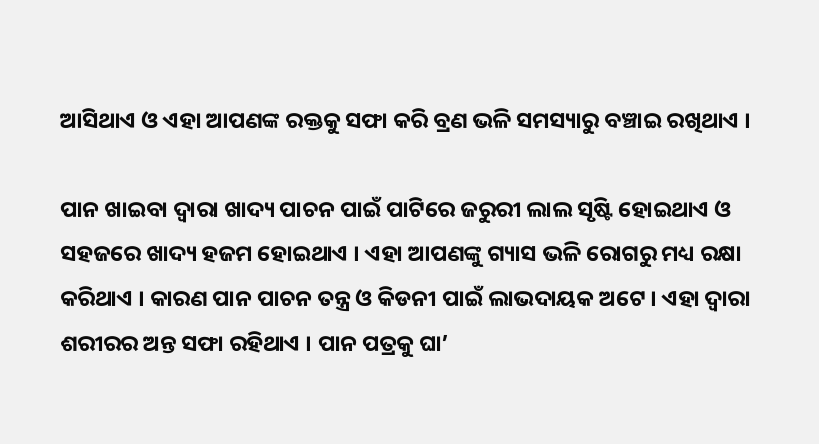ଆସିଥାଏ ଓ ଏହା ଆପଣଙ୍କ ରକ୍ତକୁ ସଫା କରି ବ୍ରଣ ଭଳି ସମସ୍ୟାରୁ ବଞ୍ଚାଇ ରଖିଥାଏ ।

ପାନ ଖାଇବା ଦ୍ଵାରା ଖାଦ୍ୟ ପାଚନ ପାଇଁ ପାଟିରେ ଜରୁରୀ ଲାଲ ସୃଷ୍ଟି ହୋଇଥାଏ ଓ ସହଜରେ ଖାଦ୍ୟ ହଜମ ହୋଇଥାଏ । ଏହା ଆପଣଙ୍କୁ ଗ୍ୟାସ ଭଳି ରୋଗରୁ ମଧ୍ୟ ରକ୍ଷା କରିଥାଏ । କାରଣ ପାନ ପାଚନ ତନ୍ତ୍ର ଓ କିଡନୀ ପାଇଁ ଲାଭଦାୟକ ଅଟେ । ଏହା ଦ୍ଵାରା ଶରୀରର ଅନ୍ତ ସଫା ରହିଥାଏ । ପାନ ପତ୍ରକୁ ଘା’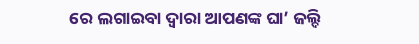ରେ ଲଗାଇବା ଦ୍ଵାରା ଆପଣଙ୍କ ଘା’ ଜଲ୍ଦି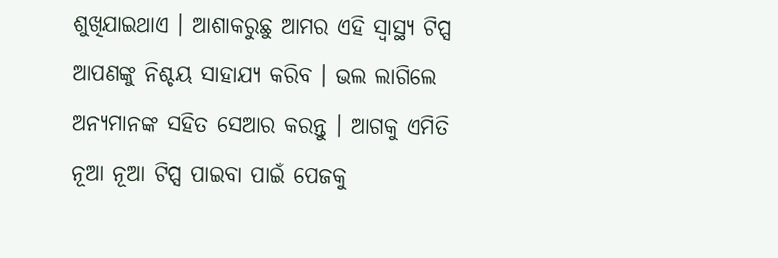ଶୁଖିଯାଇଥାଏ । ଆଶାକରୁଛୁ ଆମର ଏହି ସ୍ୱାସ୍ଥ୍ୟ ଟିପ୍ସ ଆପଣଙ୍କୁ ନିଶ୍ଚୟ ସାହାଯ୍ୟ କରିବ । ଭଲ ଲାଗିଲେ ଅନ୍ୟମାନଙ୍କ ସହିତ ସେଆର କରନ୍ତୁ । ଆଗକୁ ଏମିତି ନୂଆ ନୂଆ ଟିପ୍ସ ପାଇବା ପାଇଁ ପେଜକୁ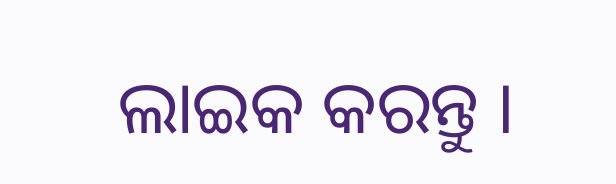ଲାଇକ କରନ୍ତୁ ।